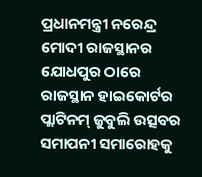ପ୍ରଧାନମନ୍ତ୍ରୀ ନରେନ୍ଦ୍ର ମୋଦୀ ରାଜସ୍ଥାନର ଯୋଧପୁର ଠାରେ ରାଜସ୍ଥାନ ହାଇକୋର୍ଟର ପ୍ଲାଟିନମ୍ ଜୁବୁଲି ଉତ୍ସବର ସମାପନୀ ସମାରୋହକୁ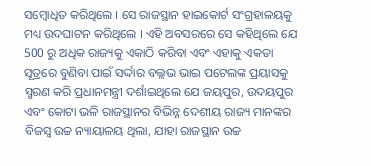ସମ୍ବୋଧିତ କରିଥିଲେ । ସେ ରାଜସ୍ଥାନ ହାଇକୋର୍ଟ ସଂଗ୍ରହାଳୟକୁ ମଧ୍ୟ ଉଦଘାଟନ କରିଥିଲେ । ଏହି ଅବସରରେ ସେ କହିଥିଲେ ଯେ 500 ରୁ ଅଧିକ ରାଜ୍ୟକୁ ଏକାଠି କରିବା ଏବଂ ଏହାକୁ ଏକତା ସୂତ୍ରରେ ବୁଣିବା ପାଇଁ ସର୍ଦ୍ଦାର ବଲ୍ଲଭ ଭାଇ ପଟେଲଙ୍କ ପ୍ରୟାସକୁ ସ୍ମରଣ କରି ପ୍ରଧାନମନ୍ତ୍ରୀ ଦର୍ଶାଇଥିଲେ ଯେ ଜୟପୁର, ଉଦୟପୁର ଏବଂ କୋଟା ଭଳି ରାଜସ୍ଥାନର ବିଭିନ୍ନ ଦେଶୀୟ ରାଜ୍ୟ ମାନଙ୍କର ବିଜସ୍ବ ଉଚ୍ଚ ନ୍ୟାୟାଳୟ ଥିଲା, ଯାହା ରାଜସ୍ଥାନ ଉଚ୍ଚ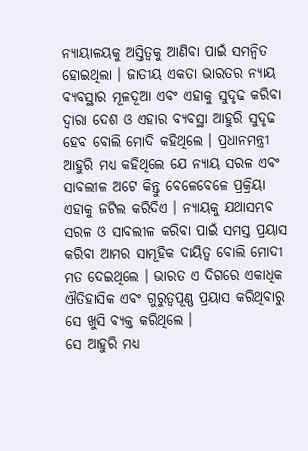ନ୍ୟାୟାଳୟକୁ ଅସ୍ତିତ୍ବକୁ ଆଣିବା ପାଇଁ ସମନ୍ବିତ ହୋଇଥିଲା । ଜାତୀୟ ଏକତା ଭାରତର ନ୍ୟାୟ ବ୍ୟବସ୍ଥାର ମୂଳଦୂଆ ଏବଂ ଏହାକୁ ସୁଦୃଢ କରିବା ଦ୍ବାରା ଦେଶ ଓ ଏହାର ବ୍ୟବସ୍ଥା ଆହୁରି ସୁଦୃଢ ହେବ ବୋଲି ମୋଦି କହିଥିଲେ । ପ୍ରଧାନମନ୍ତ୍ରୀ ଆହୁରି ମଧ୍ୟ କହିଥିଲେ ଯେ ନ୍ୟାୟ ସରଳ ଏବଂ ସାବଲୀଳ ଅଟେ କିନ୍ତୁ ବେଳେବେଳେ ପ୍ରକ୍ରିୟା ଏହାକୁ ଜଟିଲ କରିଦିଏ । ନ୍ୟାୟକୁ ଯଥାସମ୍ଭବ ସରଳ ଓ ସାବଲୀଳ କରିବା ପାଇଁ ସମସ୍ତ ପ୍ରୟାସ କରିବା ଆମର ସାମୂହିକ ଦାୟିତ୍ବ ବୋଲି ମୋଦୀ ମତ ଦେଇଥିଲେ । ଭାରତ ଏ ଦିଗରେ ଏକାଧିକ ଐତିହାସିକ ଏବଂ ଗୁରୁତ୍ବପୂଣ୍ଣ ପ୍ରୟାସ କରିଥିବାରୁ ସେ ଖୁସି ବ୍ୟକ୍ତ କରିଥିଲେ ।
ସେ ଆହୁରି ମଧ୍ୟ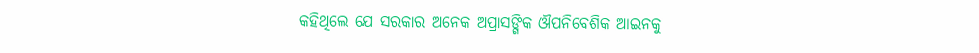କହିଥିଲେ ଯେ ସରକାର ଅନେକ ଅପ୍ରାସଙ୍ଗିକ ଔପନିବେଶିକ ଆଇନକୁ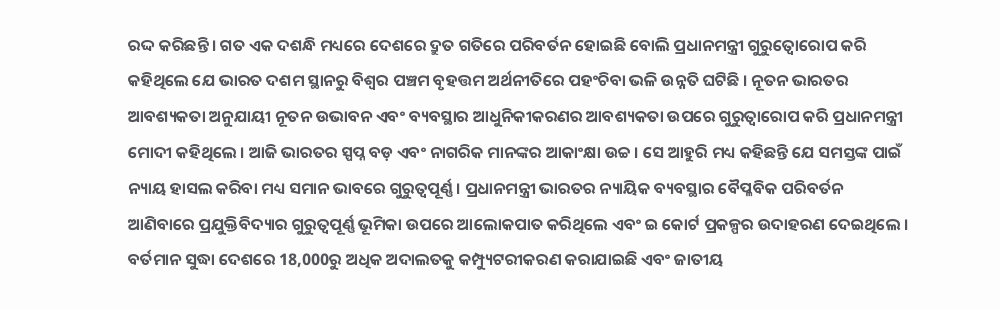ରଦ୍ଦ କରିଛନ୍ତି । ଗତ ଏକ ଦଶନ୍ଧି ମଧ୍ୟରେ ଦେଶରେ ଦ୍ରୁତ ଗତିରେ ପରିବର୍ତନ ହୋଇଛି ବୋଲି ପ୍ରଧାନମନ୍ତ୍ରୀ ଗୁରୁତ୍ବୋରୋପ କରି କହିଥିଲେ ଯେ ଭାରତ ଦଶମ ସ୍ଥାନରୁ ବିଶ୍ବର ପଞ୍ଚମ ବୃହତ୍ତମ ଅର୍ଥନୀତିରେ ପହଂଚିବା ଭଳି ଉନ୍ନତି ଘଟିଛି । ନୂତନ ଭାରତର ଆବଶ୍ୟକତା ଅନୁଯାୟୀ ନୂତନ ଉଭାବନ ଏବଂ ବ୍ୟବସ୍ଥାର ଆଧୁନିକୀକରଣର ଆବଶ୍ୟକତା ଉପରେ ଗୁରୁତ୍ବାରୋପ କରି ପ୍ରଧାନମନ୍ତ୍ରୀ ମୋଦୀ କହିଥିଲେ । ଆଜି ଭାରତର ସ୍ପପ୍ନ ବଡ଼ ଏବଂ ନାଗରିକ ମାନଙ୍କର ଆକାଂକ୍ଷା ଉଚ୍ଚ । ସେ ଆହୁରି ମଧ୍ୟ କହିଛନ୍ତି ଯେ ସମସ୍ତଙ୍କ ପାଇଁ ନ୍ୟାୟ ହାସଲ କରିବା ମଧ୍ୟ ସମାନ ଭାବରେ ଗୁରୁତ୍ୱପୂର୍ଣ୍ଣ । ପ୍ରଧାନମନ୍ତ୍ରୀ ଭାରତର ନ୍ୟାୟିକ ବ୍ୟବସ୍ଥାର ବୈପ୍ଳବିକ ପରିବର୍ତନ ଆଣିବାରେ ପ୍ରଯୁକ୍ତିବିଦ୍ୟାର ଗୁରୁତ୍ୱପୂର୍ଣ୍ଣ ଭୂମିକା ଉପରେ ଆଲୋକପାତ କରିଥିଲେ ଏବଂ ଇ କୋର୍ଟ ପ୍ରକଳ୍ପର ଉଦାହରଣ ଦେଇଥିଲେ । ବର୍ତମାନ ସୁଦ୍ଧା ଦେଶରେ 18,000ରୁ ଅଧିକ ଅଦାଲତକୁ କମ୍ପ୍ୟୁଟରୀକରଣ କରାଯାଇଛି ଏବଂ ଜାତୀୟ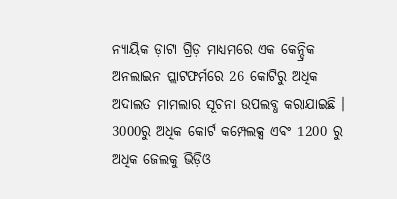ନ୍ୟାୟିକ ଡ଼ାଟା ଗ୍ରିଡ଼ ମାଧ୍ୟମରେ ଏକ କେନ୍ଦ୍ରିକ ଅନଲାଇନ ପ୍ଲାଟଫର୍ମରେ 26 କୋଟିରୁ ଅଧିକ ଅଦାଲତ ମାମଲାର ସୂଚନା ଉପଲବ୍ଧ କରାଯାଇଛି । 3000ରୁ ଅଧିକ କୋର୍ଟ କମ୍ପେଲକ୍ସ ଏବଂ 1200 ରୁ ଅଧିକ ଜେଲକୁ ଭିଡ଼ିଓ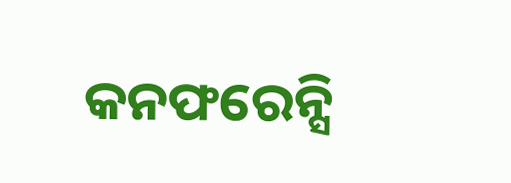କନଫରେନ୍ସି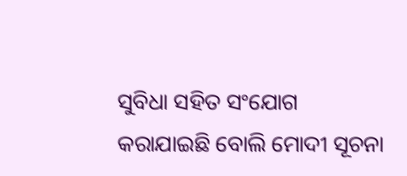ସୁବିଧା ସହିତ ସଂଯୋଗ କରାଯାଇଛି ବୋଲି ମୋଦୀ ସୂଚନା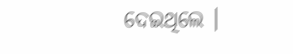ଦେଇଥିଲେ ।